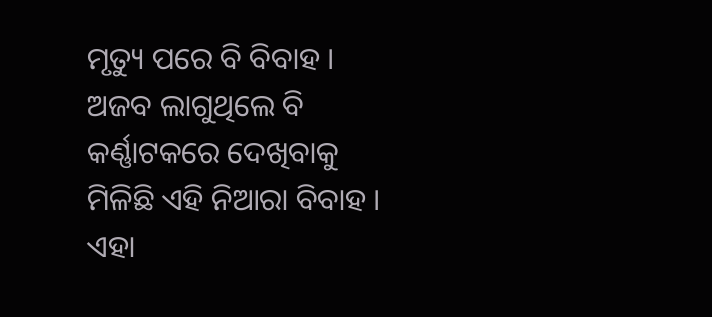ମୃତ୍ୟୁ ପରେ ବି ବିବାହ । ଅଜବ ଲାଗୁଥିଲେ ବି କର୍ଣ୍ଣାଟକରେ ଦେଖିବାକୁ ମିଳିଛି ଏହି ନିଆରା ବିବାହ । ଏହା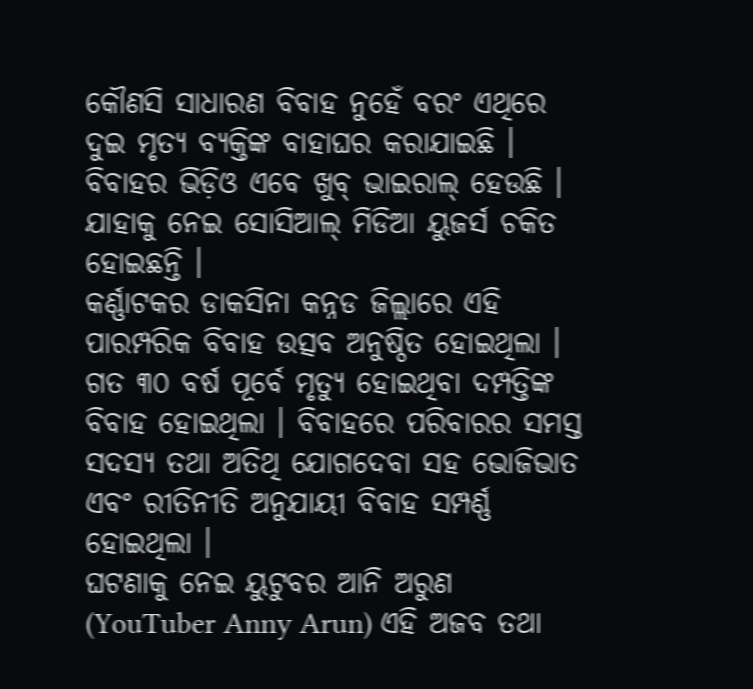କୌଣସି ସାଧାରଣ ବିବାହ ନୁହେଁ ବରଂ ଏଥିରେ ଦୁଇ ମୃତ୍ୟ ବ୍ୟକ୍ତିଙ୍କ ବାହାଘର କରାଯାଇଛି । ବିବାହର ଭିଡ଼ିଓ ଏବେ ଖୁବ୍ ଭାଇରାଲ୍ ହେଉଛି । ଯାହାକୁ ନେଇ ସୋସିଆଲ୍ ମିଡିଆ ୟୁଜର୍ସ ଚକିତ ହୋଇଛନ୍ତି ।
କର୍ଣ୍ଣାଟକର ଡାକସିନା କନ୍ନଡ ଜିଲ୍ଲାରେ ଏହି ପାରମ୍ପରିକ ବିବାହ ଉତ୍ସବ ଅନୁଷ୍ଠିତ ହୋଇଥିଲା । ଗତ ୩୦ ବର୍ଷ ପୂର୍ବେ ମୃତ୍ୟୁ ହୋଇଥିବା ଦମ୍ପତ୍ତିଙ୍କ ବିବାହ ହୋଇଥିଲା । ବିବାହରେ ପରିବାରର ସମସ୍ତ ସଦସ୍ୟ ତଥା ଅତିଥି ଯୋଗଦେବା ସହ ଭୋଜିଭାତ ଏବଂ ରୀତିନୀତି ଅନୁଯାୟୀ ବିବାହ ସମ୍ପର୍ଣ୍ଣ ହୋଇଥିଲା ।
ଘଟଣାକୁ ନେଇ ୟୁଟୁବର ଆନି ଅରୁଣ (YouTuber Anny Arun) ଏହି ଅଜବ ତଥା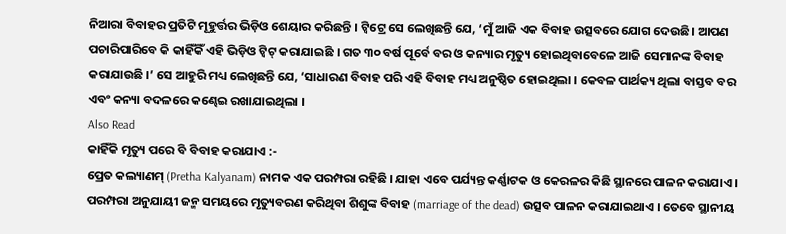ନିଆରା ବିବାହର ପ୍ରତିଟି ମୂହୁର୍ତ୍ତର ଭିଡ଼ିଓ ଶେୟାର କରିଛନ୍ତି । ଟ୍ୱିଟ୍ରେ ସେ ଲେଖିଛନ୍ତି ଯେ, ‘ମୁଁ ଆଜି ଏକ ବିବାହ ଉତ୍ସବରେ ଯୋଗ ଦେଉଛି। ଆପଣ ପଚାରିପାରିବେ କି କାହିଁକିଁ ଏହି ଭିଡ଼ିଓ ଟ୍ୱିଟ୍ କରାଯାଇଛି । ଗତ ୩୦ ବର୍ଷ ପୂର୍ବେ ବର ଓ କନ୍ୟାର ମୃତ୍ୟୁ ହୋଇଥିବାବେଳେ ଆଜି ସେମାନଙ୍କ ବିବାହ କରାଯାଉଛି ।’ ସେ ଆହୁରି ମଧ୍ୟ ଲେଖିଛନ୍ତି ଯେ, ‘ସାଧାରଣ ବିବାହ ପରି ଏହି ବିବାହ ମଧ୍ୟ ଅନୁଷ୍ଠିତ ହୋଇଥିଲା । କେବଳ ପାର୍ଥକ୍ୟ ଥିଲା ବାସ୍ତବ ବର ଏବଂ କନ୍ୟା ବଦଳରେ କଣ୍ଢେଇ ରଖାଯାଇଥିଲା ।
Also Read
କାହିଁକି ମୃତ୍ୟୁ ପରେ ବି ବିବାହ କରାଯାଏ :-
ପ୍ରେତ କଲ୍ୟାଣମ୍ (Pretha Kalyanam) ନାମକ ଏକ ପରମ୍ପରା ରହିଛି । ଯାହା ଏବେ ପର୍ଯ୍ୟନ୍ତ କର୍ଣ୍ଣାଟକ ଓ କେରଳର କିଛି ସ୍ଥାନରେ ପାଳନ କରାଯାଏ । ପରମ୍ପରା ଅନୁଯାୟୀ ଜନ୍ମ ସମୟରେ ମୃତ୍ୟୁବରଣ କରିଥିବା ଶିଶୁଙ୍କ ବିବାହ (marriage of the dead) ଉତ୍ସବ ପାଳନ କରାଯାଇଥାଏ । ତେବେ ସ୍ଥାନୀୟ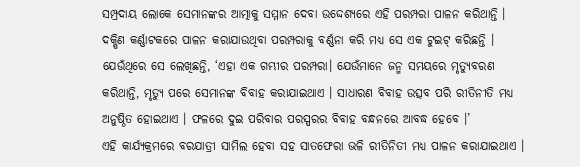ସମ୍ପ୍ରଦାୟ ଲୋକେ ସେମାନଙ୍କର ଆତ୍ମାକୁ ସମ୍ମାନ ଦେବା ଉଦ୍ଦେଶ୍ୟରେ ଏହି ପରମ୍ପରା ପାଳନ କରିଥାନ୍ତି ।
ଦକ୍ଷିଣ କର୍ଣ୍ଣାଟକରେ ପାଳନ କରାଯାଉଥିବା ପରମ୍ପରାକୁ ବର୍ଣ୍ଣନା କରି ମଧ୍ୟ ସେ ଏକ ଟୁଇଟ୍ କରିଛନ୍ତି । ଯେଉଁଥିରେ ସେ ଲେଖିଛନ୍ତି, ‘ଏହା ଏକ ଗମ୍ଭୀର ପରମ୍ପରା। ଯେଉଁମାନେ ଜନ୍ମ ସମୟରେ ମୃତ୍ୟୁବରଣ କରିଥାନ୍ତି, ମୃତ୍ୟୁ ପରେ ସେମାନଙ୍କ ବିବାହ କରାଯାଇଥାଏ । ସାଧାରଣ ବିବାହ ଉତ୍ସବ ପରି ରୀତିନୀତି ମଧ୍ୟ ଅନୁଷ୍ଠିତ ହୋଇଥାଏ । ଫଳରେ ଦୁଇ ପରିବାର ପରସ୍ପରର ବିବାହ ବନ୍ଧନରେ ଆବଦ୍ଧ ହେବେ ।’
ଏହି କାର୍ଯ୍ୟକ୍ରମରେ ବରଯାତ୍ରୀ ସାମିଲ ହେବା ସହ ସାତଫେରା ଭଳି ରୀତିନିତୀ ମଧ୍ୟ ପାଳନ କରାଯାଇଥାଏ ।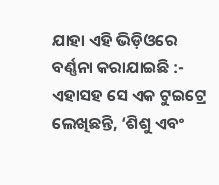ଯାହା ଏହି ଭିଡ଼ିଓରେ ବର୍ଣ୍ଣନା କରାଯାଇଛି :-
ଏହାସହ ସେ ଏକ ଟୁଇଟ୍ରେ ଲେଖିଛନ୍ତି, ‘ଶିଶୁ ଏବଂ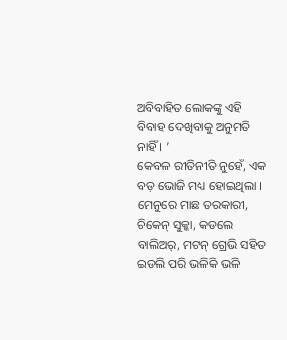ଅବିବାହିତ ଲୋକଙ୍କୁ ଏହି ବିବାହ ଦେଖିବାକୁ ଅନୁମତି ନାହିଁ । ’
କେବଳ ରୀତିନୀତି ନୁହେଁ, ଏକ ବଡ଼ ଭୋଜି ମଧ୍ୟ ହୋଇଥିଲା । ମେନୁରେ ମାଛ ତରକାରୀ, ଚିକେନ୍ ସୁକ୍କା, କଡଲେ ବାଲିଅର୍, ମଟନ୍ ଗ୍ରେଭି ସହିତ ଇଡଲି ପରି ଭଳିକି ଭଳି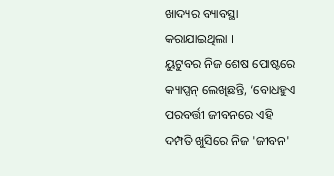ଖାଦ୍ୟର ବ୍ୟାବସ୍ଥା କରାଯାଇଥିଲା ।
ୟୁଟୁବର ନିଜ ଶେଷ ପୋଷ୍ଟରେ କ୍ୟାପ୍ସନ୍ ଲେଖିଛନ୍ତି, ‘ବୋଧହୁଏ ପରବର୍ତ୍ତୀ ଜୀବନରେ ଏହି ଦମ୍ପତି ଖୁସିରେ ନିଜ 'ଜୀବନ'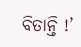ବିତାନ୍ତି !’